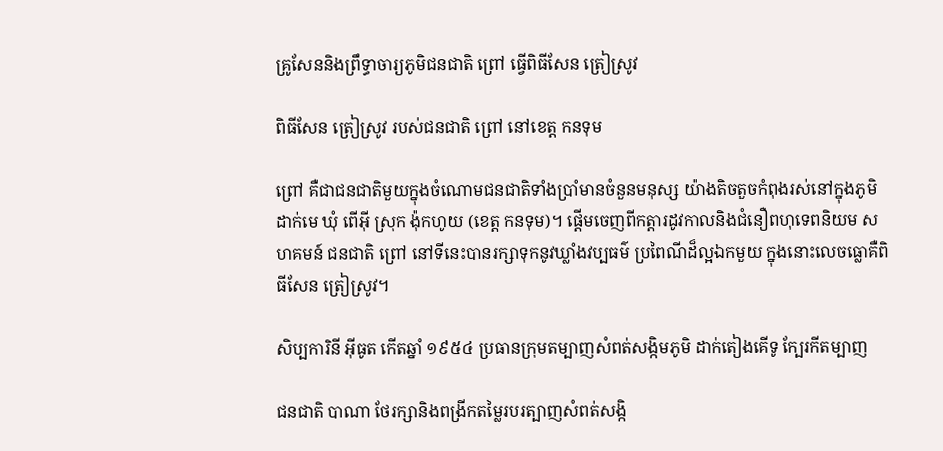គ្រូសែននិងព្រឹទ្ធាចារ្យភូមិជនជាតិ ព្រៅ ធ្វើពិធីសែន ត្រៀស្រូវ

ពិធីសែន ត្រៀស្រូវ របស់ជនជាតិ ព្រៅ នៅខេត្ត កនទុម

ព្រៅ គឺជាជនជាតិមួយក្នុងចំណោមជនជាតិទាំងប្រាំមានចំនួនមនុស្ស យ៉ាងតិចតួចកំពុងរស់នៅក្នុងភូមិ ដាក់មេ ឃុំ ពើអ៊ី ស្រុក ង៉ុកហូយ (ខេត្ត កនទុម)។ ផ្តើមចេញពីកត្តារដូវកាលនិងជំនឿពហុទេពនិយម សហគមន៍ ជនជាតិ ព្រៅ នៅទីនេះបានរក្សាទុកនូវឃ្លាំងវប្បធម៌ ប្រពៃណីដ៏ល្អឯកមួយ ក្នុងនោះលេចធ្លោគឺពិធីសែន ត្រៀស្រូវ។

សិប្បការិនី អ៊ីធូត កើតឆ្នាំ ១៩៥៤ ប្រធានក្រុមតម្បាញសំពត់សង្កិមភូមិ ដាក់តៀងគើទូ ក្បែរកីតម្បាញ

ជនជាតិ បាណា ថែរក្សានិងពង្រីកតម្លៃរបរត្បាញសំពត់សង្កិ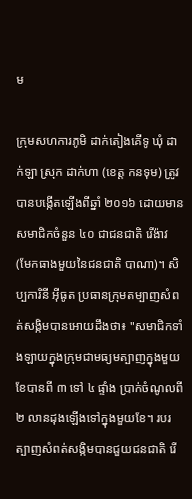ម

ក្រុមសហការភូមិ ដាក់តៀងគើទូ ឃុំ ដាក់ឡា ស្រុក ដាក់ហា (ខេត្ត កនទុម) ត្រូវបានបង្កើតឡើងពីឆ្នាំ ២០១៦ ដោយមានសមាជិកចំនួន ៤០ ជាជនជាតិ រើង៉ាវ (មែកធាងមួយនៃជនជាតិ បាណា)។ សិប្បការិនី អ៊ីធូត ប្រធានក្រុមតម្បាញសំពត់សង្កិមបានអោយដឹងថា៖ "សមាជិកទាំងឡាយក្នុងក្រុមជាមធ្យមត្បាញក្នុងមួយខែបានពី ៣ ទៅ ៤ ផ្ទាំង ប្រាក់ចំណូលពី ២ លានដុងឡើងទៅក្នុងមួយខែ។ របរត្បាញសំពត់សង្កិមបានជួយជនជាតិ រើ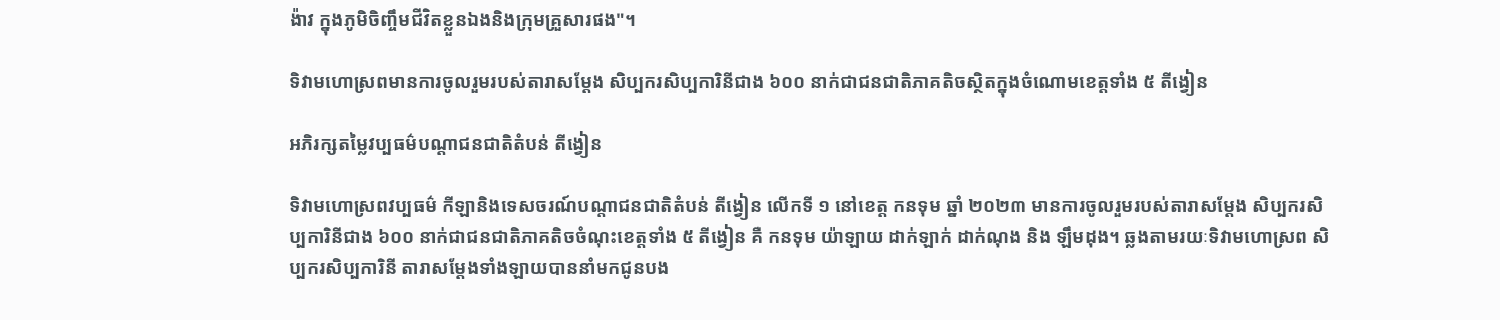ង៉ាវ ក្នុងភូមិចិញ្ចឹមជីវិតខ្លួនឯងនិងក្រុមគ្រួសារផង"។

ទិវាមហោស្រពមានការចូលរួមរបស់តារាសម្ដែង សិប្បករសិប្បការិនីជាង ៦០០ នាក់ជាជនជាតិភាគតិចស្ថិតក្នុងចំណោមខេត្តទាំង ៥ តីង្វៀន

អភិរក្សតម្លៃវប្បធម៌បណ្តាជនជាតិតំបន់ តីង្វៀន

ទិវាមហោស្រពវប្បធម៌ កីឡានិងទេសចរណ៍បណ្តាជនជាតិតំបន់ តីង្វៀន លើកទី ១ នៅខេត្ត កនទុម ឆ្នាំ ២០២៣ មានការចូលរួមរបស់តារាសម្ដែង សិប្បករសិប្បការិនីជាង ៦០០ នាក់ជាជនជាតិភាគតិចចំណុះខេត្តទាំង ៥ តីង្វៀន គឺ កនទុម យ៉ាឡាយ ដាក់ឡាក់ ដាក់ណុង និង ឡឹមដុង។ ឆ្លងតាមរយៈទិវាមហោស្រព សិប្បករសិប្បការិនី តារាសម្ដែងទាំងឡាយបាននាំមកជូនបង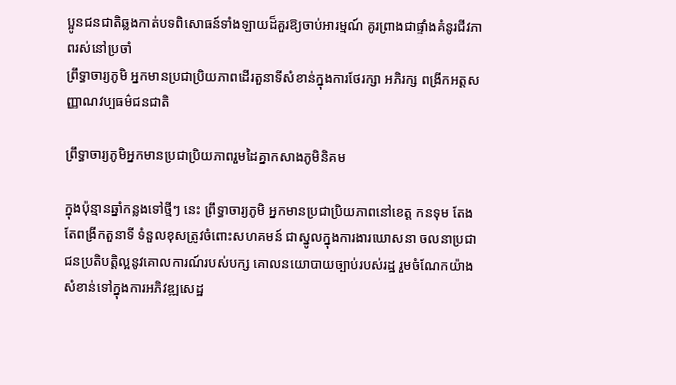ប្អូនជនជាតិឆ្លងកាត់បទពិសោធន៍ទាំងឡាយដ៏គួរឱ្យចាប់អារម្មណ៍ គូរព្រាងជាផ្ទាំងគំនូរជីវភាពរស់នៅប្រចាំ
ព្រឹទ្ធាចារ្យភូមិ អ្នកមានប្រជាប្រិយភាពដើរតួនាទីសំខាន់ក្នុងការថែរក្សា អភិរក្ស ពង្រីកអត្តសញ្ញាណវប្បធម៌ជនជាតិ

ព្រឹទ្ធាចារ្យភូមិអ្នកមានប្រជាប្រិយភាពរួមដៃគ្នាកសាងភូមិនិគម

ក្នុងប៉ុន្មានឆ្នាំកន្លងទៅថ្មីៗ នេះ ព្រឹទ្ធាចារ្យភូមិ អ្នកមានប្រជាប្រិយភាពនៅខេត្ត កនទុម តែងតែពង្រីកតួនាទី ទំនួលខុសត្រូវចំពោះសហគមន៍ ជាស្នូលក្នុងការងារឃោសនា ចលនាប្រជាជនប្រតិបត្តិល្អនូវគោលការណ៍របស់បក្ស គោលនយោបាយច្បាប់របស់រដ្ឋ រួមចំណែកយ៉ាងសំខាន់ទៅក្នុងការអភិវឌ្ឍសេដ្ឋ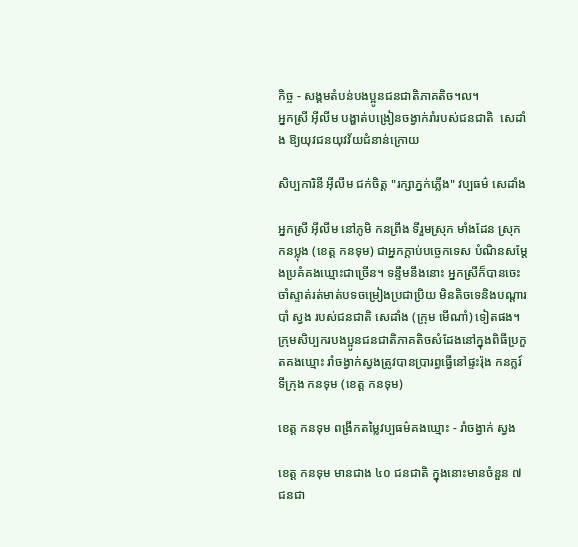កិច្ច - សង្គមតំបន់បងប្អូនជនជាតិភាគតិច។ល។
អ្នកស្រី អ៊ីលីម បង្ហាត់បង្រៀនចង្វាក់រាំរបស់ជនជាតិ  សេដាំង ឱ្យយុវជនយុវវ័យជំនាន់ក្រោយ

សិប្បការិនី អ៊ីលីម ជក់ចិត្ត "រក្សាភ្នក់ភ្លើង" វប្បធម៌ សេដាំង

អ្នកស្រី អ៊ីលីម នៅភូមិ កនព្រីង ទីរួមស្រុក មាំងដែន ស្រុក កនប្លុង (ខេត្ត កនទុម) ជាអ្នកក្តាប់បច្ចេកទេស បំណិនសម្តែងប្រគំគងឃ្មោះជាច្រើន។ ទន្ទឹមនឹងនោះ អ្នកស្រីក៏បានចេះចាំស្ទាត់រត់មាត់បទចម្រៀងប្រជាប្រិយ មិនតិចទេនិងបណ្តារបាំ ស្វង របស់ជនជាតិ សេដាំង (ក្រុម មើណាំ) ទៀតផង។
ក្រុមសិប្បករបងប្អូនជនជាតិភាគតិចសំដែងនៅក្នុងពិធីប្រកួតគងឃ្មោះ រាំចង្វាក់ស្វងត្រូវបានប្រារព្ធធ្វើនៅផ្ទះរ៉ុង កនក្លរ៍ ទីក្រុង កនទុម (ខេត្ត កនទុម)

ខេត្ត កនទុម ពង្រីកតម្លៃវប្បធម៌គងឃ្មោះ - រាំចង្វាក់ ស្វង

ខេត្ត កនទុម មានជាង ៤០ ជនជាតិ ក្នុងនោះមានចំនួន ៧ ជនជា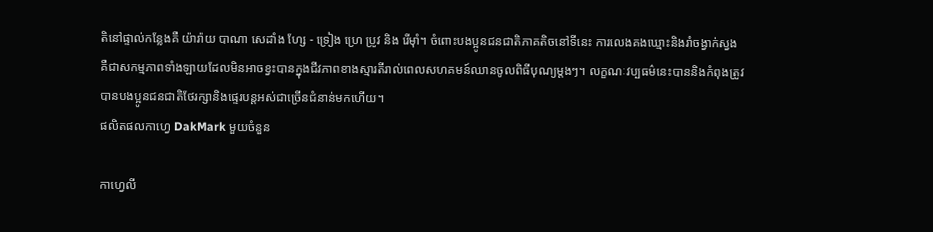តិនៅផ្ទាល់កន្លែងគឺ យ៉ារ៉ាយ បាណា សេដាំង ហ្សែ - ទ្រៀង ហ្រេ ប្រូវ និង រើម៉ាំ។ ចំពោះបងប្អូនជនជាតិភាគតិចនៅទីនេះ ការលេងគងឃ្មោះនិងរាំចង្វាក់ស្វងគឺជាសកម្មភាពទាំងឡាយដែលមិនអាចខ្វះបានក្នុងជីវភាពខាងស្មារតីរាល់ពេលសហគមន៍ឈានចូលពិធីបុណ្យម្តងៗ។ លក្ខណៈវប្បធម៌នេះបាននិងកំពុងត្រូវបានបងប្អូនជនជាតិថែរក្សានិងផ្ទេរបន្តអស់ជាច្រើនជំនាន់មកហើយ។
ផលិតផលកាហ្វេ DakMark មួយចំនួន

កាហ្វេលី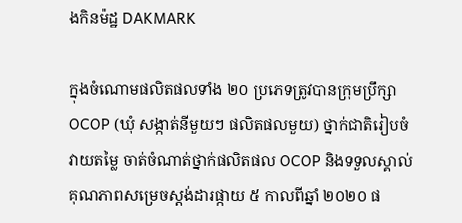ងកិនម៉ដ្ឋ DAKMARK

ក្នុងចំណោមផលិតផលទាំង ២០ ប្រភេទត្រូវបានក្រុមប្រឹក្សា OCOP (ឃុំ សង្កាត់នីមួយៗ ផលិតផលមួយ) ថ្នាក់ជាតិរៀបចំវាយតម្លៃ ចាត់ចំណាត់ថ្នាក់ផលិតផល OCOP និងទទួលស្គាល់គុណភាពសម្រេចស្តង់ដារផ្កាយ ៥ កាលពីឆ្នាំ ២០២០ ផ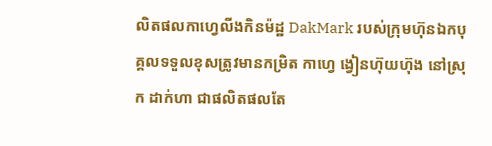លិតផលកាហ្វេលីងកិនម៉ដ្ឋ DakMark របស់ក្រុមហ៊ុនឯកបុគ្គលទទួលខុសត្រូវមានកម្រិត កាហ្វេ ង្វៀនហ៊ុយហ៊ុង នៅស្រុក ដាក់ហា ជាផលិតផលតែ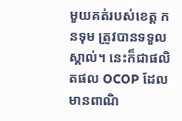មួយគត់របស់ខេត្ត កនទុម ត្រូវបានទទួលស្គាល់។ នេះក៏ជាផលិតផល OCOP ដែលមានពាណិ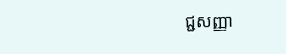ជ្ជសញ្ញា